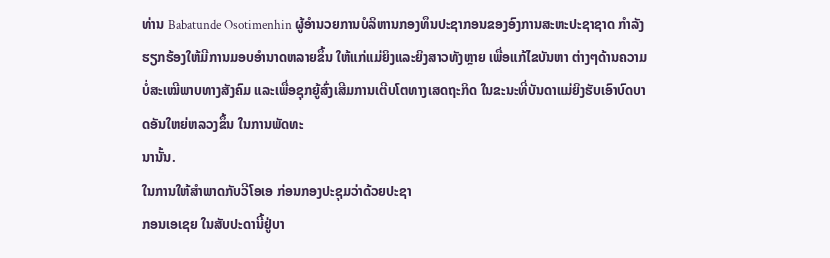ທ່ານ Babatunde Osotimenhin ຜູ້ອໍານວຍການບໍລິຫານກອງທຶນປະຊາກອນຂອງອົງການສະຫະປະຊາຊາດ ກໍາລັງຮຽກຮ້ອງໃຫ້ມີການມອບອໍານາດຫລາຍຂຶ້ນ ໃຫ້ແກ່ແມ່ຍິງແລະຍິງສາວທັງຫຼາຍ ເພື່ອແກ້ໄຂບັນຫາ ຕ່າງໆດ້ານຄວາມບໍ່ສະເໝີພາບທາງສັງຄົມ ແລະເພື່ອຊຸກຍູ້ສົ່ງເສີມການເຕີບໂຕທາງເສດຖະກິດ ໃນຂະນະທີ່ບັນດາແມ່ຍິງຮັບເອົາບົດບາດອັນໃຫຍ່ຫລວງຂຶ້ນ ໃນການພັດທະ
ນານັ້ນ.
ໃນການໃຫ້ສໍາພາດກັບວີໂອເອ ກ່ອນກອງປະຊຸມວ່າດ້ວຍປະຊາ
ກອນເອເຊຍ ໃນສັບປະດານີ້ຢູ່ບາ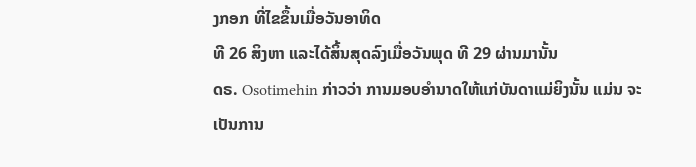ງກອກ ທີ່ໄຂຂຶ້ນເມື່ອວັນອາທິດ
ທີ 26 ສິງຫາ ແລະໄດ້ສິ້ນສຸດລົງເມື່ອວັນພຸດ ທີ 29 ຜ່ານມານັ້ນ
ດຣ. Osotimehin ກ່າວວ່າ ການມອບອໍານາດໃຫ້ແກ່ບັນດາແມ່ຍິງນັ້ນ ແມ່ນ ຈະເປັນການ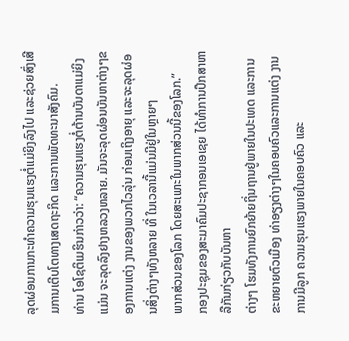ລຸດຜ່ອນການກະທໍາຄວາມຮຸນແຮງຕໍ່ແມ່ຍິງລົງໄປ ແລະຊ່ວຍສົ່ງເສີມການເຕີບໂຕທາງເສດຖະກິດ ແລະການພັດທະນາສັງຄົມ.
ທ່ານ ໂອໂຊຕິເມຮິນກ່າວວ່າ: “ຄວາມຮຸນແຮງຕໍ່ຕ້ານບັນດາແມ່ຍິງ ແມ່ນ ຈະລຸດລົງຢາງຫລວງຫລາຍ. ມັນຈະລຸດຜ່ອນບັນຫາຕ່າງໆຂອງການແຕ່ງ ງານຂອງພວກໄວລຸ່ນ ກ່ອນເຖິງອາຍຸ ແລະຈະລຸດຜ່ອນສິ່ງຕ່າງໆທັງຫລາຍ ທີ່ ໃນເວລານີ້ແມ່ນມີຢູ່ໃນຫຼາຍໆ
ພາກສ່ວນຂອງໂລກ ໂດຍສະເພາະໃນພາກສ່ວນນີ້ຂອງໂລກ.”
ກອງປະຊຸມຂອງສະມາຄົມປະຊາກອນເອເຊຍ ໄດ້ທໍາການປຶກສາຫາລືກັນກ່ຽວກັບບັນຫາ
ຕ່າງໆ ໂຮມທັງການຍົກຍ້າຍຖິ່ນຖານຢູ່ພາຍໃນປະເທດ ແລະການຂະຫຍາຍຕົວເມືອງ ທ່າອຽງຕ່າງໆໃນຄອບຄົວແລະການແຕ່ງ ງານ ການມີລູກ ຄວາມຮຸນແຮງພາຍໃນຄອບຄົວ ແລະ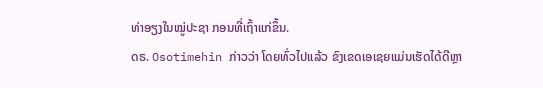ທ່າອຽງໃນໝູ່ປະຊາ ກອນທີ່ເຖົ້າແກ່ຂຶ້ນ.
ດຣ. Osotimehin ກ່າວວ່າ ໂດຍທົ່ວໄປແລ້ວ ຂົງເຂດເອເຊຍແມ່ນເຮັດໄດ້ດີຫຼາ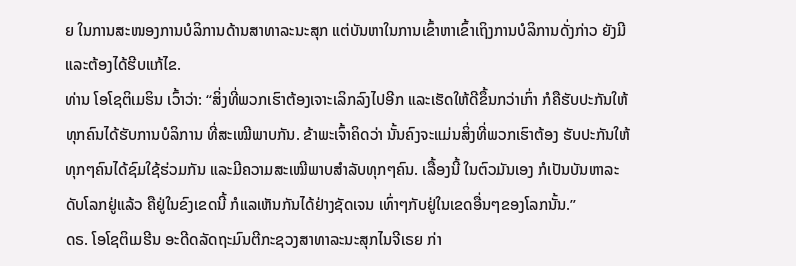ຍ ໃນການສະໜອງການບໍລິການດ້ານສາທາລະນະສຸກ ແຕ່ບັນຫາໃນການເຂົ້າຫາເຂົ້າເຖິງການບໍລິການດັ່ງກ່າວ ຍັງມີແລະຕ້ອງໄດ້ຮີບແກ້ໄຂ.
ທ່ານ ໂອໂຊຕິເມຮິນ ເວົ້າວ່າ: “ສິ່ງທີ່ພວກເຮົາຕ້ອງເຈາະເລິກລົງໄປອີກ ແລະເຮັດໃຫ້ດີຂຶ້ນກວ່າເກົ່າ ກໍຄືຮັບປະກັນໃຫ້ທຸກຄົນໄດ້ຮັບການບໍລິການ ທີ່ສະເໝີພາບກັນ. ຂ້າພະເຈົ້າຄິດວ່າ ນັ້ນຄົງຈະແມ່ນສິ່ງທີ່ພວກເຮົາຕ້ອງ ຮັບປະກັນໃຫ້ທຸກໆຄົນໄດ້ຊົມໃຊ້ຮ່ວມກັນ ແລະມີຄວາມສະເໝີພາບສໍາລັບທຸກໆຄົນ. ເລື້ອງນີ້ ໃນຕົວມັນເອງ ກໍເປັນບັນຫາລະດັບໂລກຢູ່ແລ້ວ ຄືຢູ່ໃນຂົງເຂດນີ້ ກໍແລເຫັນກັນໄດ້ຢ່າງຊັດເຈນ ເທົ່າໆກັບຢູ່ໃນເຂດອື່ນໆຂອງໂລກນັ້ນ.”
ດຣ. ໂອໂຊຕິເມຮີນ ອະດີດລັດຖະມົນຕີກະຊວງສາທາລະນະສຸກໄນຈີເຣຍ ກ່າ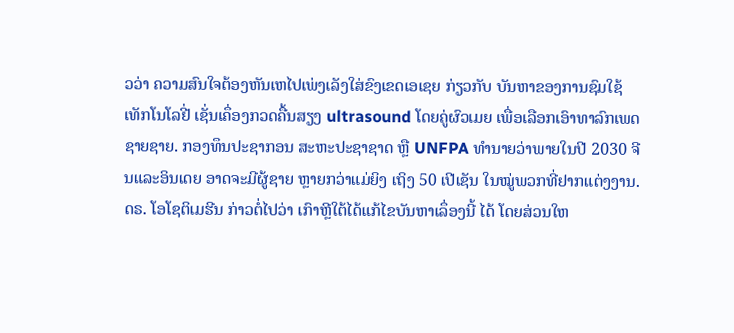ວວ່າ ຄວາມສົນໃຈຕ້ອງຫັນເຫໄປເພ່ງເລັງໃສ່ຂົງເຂດເອເຊຍ ກ່ຽວກັບ ບັນຫາຂອງການຊົມໃຊ້ເທັກໂນໂລຢີ່ ເຊັ່ນເຄຶ່ອງກວດຄື້ນສຽງ ultrasound ໂດຍຄູ່ຜົວເມຍ ເພື່ອເລືອກເອົາທາລົກເພດຊາຍຊາຍ. ກອງທຶນປະຊາກອນ ສະຫະປະຊາຊາດ ຫຼື UNFPA ທໍານາຍວ່າພາຍໃນປີ 2030 ຈີນແລະອິນເດຍ ອາດຈະມີຜູ້ຊາຍ ຫຼາຍກວ່າແມ່ຍິງ ເຖິງ 50 ເປີເຊັນ ໃນໝູ່ພວກທີ່ຢາກແຕ່ງງານ.
ດຣ. ໂອໂຊຕິເມຮີນ ກ່າວຕໍ່ໄປວ່າ ເກົາຫຼີໃຕ້ໄດ້ແກ້ໄຂບັນຫາເລຶ່ອງນີ້ ໄດ້ ໂດຍສ່ວນໃຫ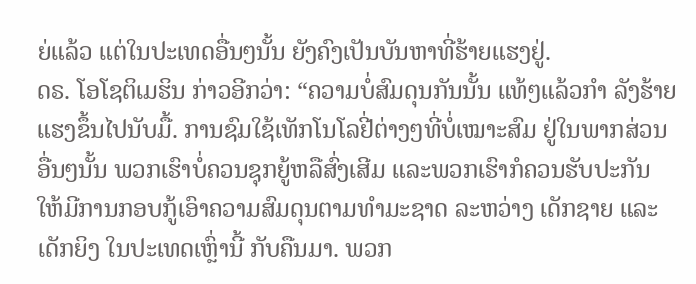ຍ່ແລ້ວ ແຕ່ໃນປະເທດອື່ນໆນັ້ນ ຍັງຄົງເປັນບັນຫາທີ່ຮ້າຍແຮງຢູ່.
ດຣ. ໂອໂຊຕິເມຮິນ ກ່າວອີກວ່າ: “ຄວາມບໍ່ສົມດຸນກັນນັ້ນ ແທ້ໆແລ້ວກໍາ ລັງຮ້າຍແຮງຂຶ້ນໄປນັບມື້. ການຊົມໃຊ້ເທັກໂນໂລຢີ່ຕ່າງໆທີ່ບໍ່ເໝາະສົມ ຢູ່ໃນພາກສ່ວນອື່ນໆນັ້ນ ພວກເຮົາບໍ່ຄວນຊຸກຍູ້ຫລືສົ່ງເສີມ ແລະພວກເຮົາກໍຄວນຮັບປະກັນ ໃຫ້ມີການກອບກູ້ເອົາຄວາມສົມດຸນຕາມທໍາມະຊາດ ລະຫວ່າງ ເດັກຊາຍ ແລະເດັກຍິງ ໃນປະເທດເຫຼົ່ານີ້ ກັບຄືນມາ. ພວກ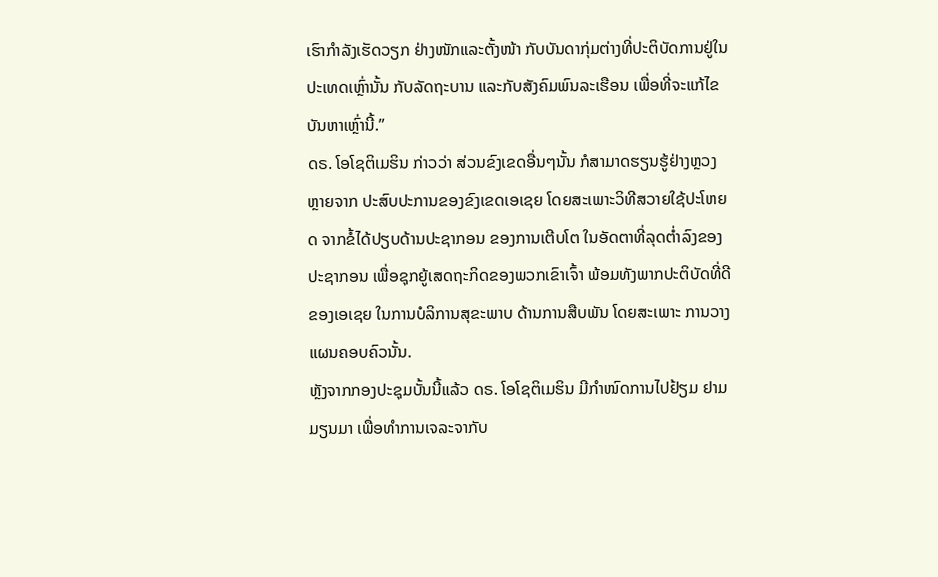ເຮົາກໍາລັງເຮັດວຽກ ຢ່າງໜັກແລະຕັ້ງໜ້າ ກັບບັນດາກຸ່ມຕ່າງທີ່ປະຕິບັດການຢູ່ໃນປະເທດເຫຼົ່ານັ້ນ ກັບລັດຖະບານ ແລະກັບສັງຄົມພົນລະເຮືອນ ເພື່ອທີ່ຈະແກ້ໄຂ ບັນຫາເຫຼົ່ານີ້.”
ດຣ. ໂອໂຊຕິເມຮິນ ກ່າວວ່າ ສ່ວນຂົງເຂດອື່ນໆນັ້ນ ກໍສາມາດຮຽນຮູ້ຢ່າງຫຼວງຫຼາຍຈາກ ປະສົບປະການຂອງຂົງເຂດເອເຊຍ ໂດຍສະເພາະວິທີສວາຍໃຊ້ປະໂຫຍດ ຈາກຂໍ້ໄດ້ປຽບດ້ານປະຊາກອນ ຂອງການເຕີບໂຕ ໃນອັດຕາທີ່ລຸດຕໍ່າລົງຂອງປະຊາກອນ ເພື່ອຊຸກຍູ້ເສດຖະກິດຂອງພວກເຂົາເຈົ້າ ພ້ອມທັງພາກປະຕິບັດທີ່ດີຂອງເອເຊຍ ໃນການບໍລິການສຸຂະພາບ ດ້ານການສືບພັນ ໂດຍສະເພາະ ການວາງແຜນຄອບຄົວນັ້ນ.
ຫຼັງຈາກກອງປະຊຸມບັ້ນນີ້ແລ້ວ ດຣ. ໂອໂຊຕິເມຮິນ ມີກໍາໜົດການໄປຢ້ຽມ ຢາມມຽນມາ ເພື່ອທໍາການເຈລະຈາກັບ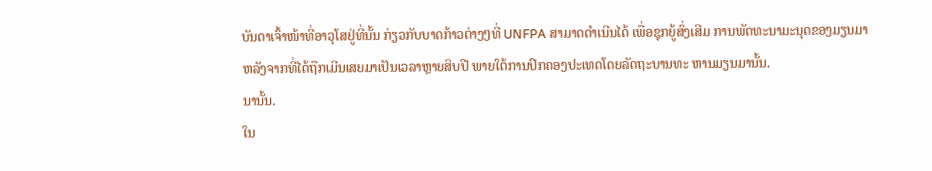ບັນດາເຈົ້າໜ້າທີ່ອາວຸໂສຢູ່ທີ່ນັ້ນ ກ່ຽວກັບບາດກ້າວຕ່າງໆທີ່ UNFPA ສາມາດດໍາເນີນໄດ້ ເພື່ອຊຸກຍູ້ສົ່ງເສີມ ການພັດທະນາມະນຸດຂອງມຽນມາ ຫລັງຈາກທີ່ໄດ້ຖືກເມີນເສຍມາເປັນເວລາຫຼາຍສິບປີ ພາຍໃຕ້ການປົກຄອງປະເທດໂດຍລັດຖະບານທະ ຫານມຽນມານັ້ນ.
ນານັ້ນ.
ໃນ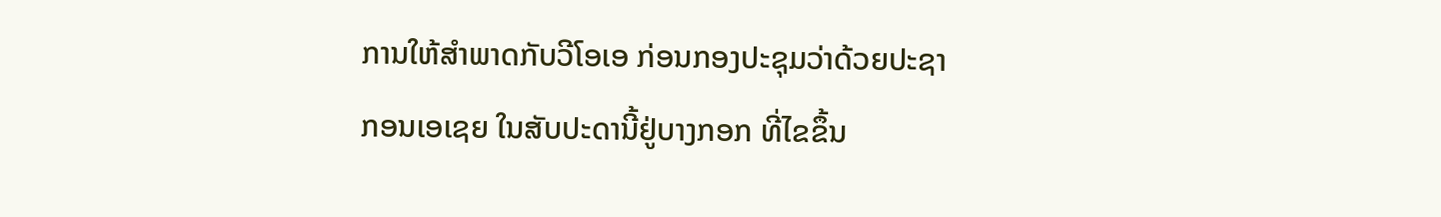ການໃຫ້ສໍາພາດກັບວີໂອເອ ກ່ອນກອງປະຊຸມວ່າດ້ວຍປະຊາ
ກອນເອເຊຍ ໃນສັບປະດານີ້ຢູ່ບາງກອກ ທີ່ໄຂຂຶ້ນ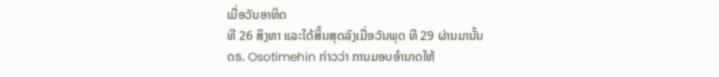ເມື່ອວັນອາທິດ
ທີ 26 ສິງຫາ ແລະໄດ້ສິ້ນສຸດລົງເມື່ອວັນພຸດ ທີ 29 ຜ່ານມານັ້ນ
ດຣ. Osotimehin ກ່າວວ່າ ການມອບອໍານາດໃຫ້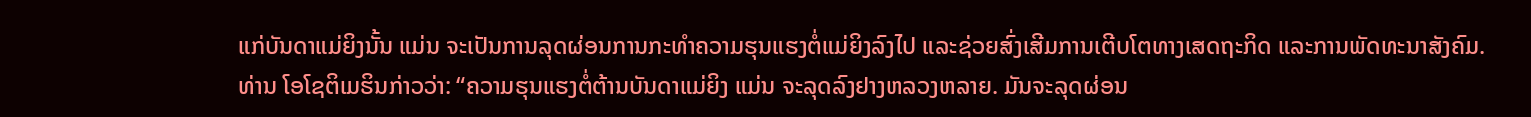ແກ່ບັນດາແມ່ຍິງນັ້ນ ແມ່ນ ຈະເປັນການລຸດຜ່ອນການກະທໍາຄວາມຮຸນແຮງຕໍ່ແມ່ຍິງລົງໄປ ແລະຊ່ວຍສົ່ງເສີມການເຕີບໂຕທາງເສດຖະກິດ ແລະການພັດທະນາສັງຄົມ.
ທ່ານ ໂອໂຊຕິເມຮິນກ່າວວ່າ: “ຄວາມຮຸນແຮງຕໍ່ຕ້ານບັນດາແມ່ຍິງ ແມ່ນ ຈະລຸດລົງຢາງຫລວງຫລາຍ. ມັນຈະລຸດຜ່ອນ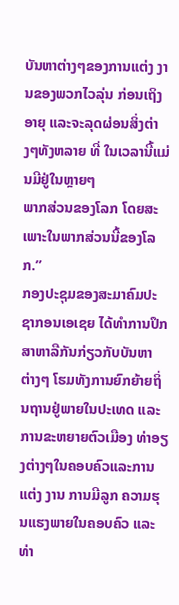ບັນຫາຕ່າງໆຂອງການແຕ່ງ ງານຂອງພວກໄວລຸ່ນ ກ່ອນເຖິງອາຍຸ ແລະຈະລຸດຜ່ອນສິ່ງຕ່າງໆທັງຫລາຍ ທີ່ ໃນເວລານີ້ແມ່ນມີຢູ່ໃນຫຼາຍໆ
ພາກສ່ວນຂອງໂລກ ໂດຍສະເພາະໃນພາກສ່ວນນີ້ຂອງໂລກ.”
ກອງປະຊຸມຂອງສະມາຄົມປະຊາກອນເອເຊຍ ໄດ້ທໍາການປຶກສາຫາລືກັນກ່ຽວກັບບັນຫາ
ຕ່າງໆ ໂຮມທັງການຍົກຍ້າຍຖິ່ນຖານຢູ່ພາຍໃນປະເທດ ແລະການຂະຫຍາຍຕົວເມືອງ ທ່າອຽງຕ່າງໆໃນຄອບຄົວແລະການແຕ່ງ ງານ ການມີລູກ ຄວາມຮຸນແຮງພາຍໃນຄອບຄົວ ແລະທ່າ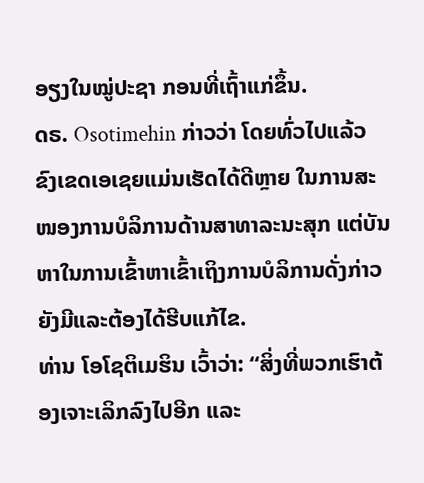ອຽງໃນໝູ່ປະຊາ ກອນທີ່ເຖົ້າແກ່ຂຶ້ນ.
ດຣ. Osotimehin ກ່າວວ່າ ໂດຍທົ່ວໄປແລ້ວ ຂົງເຂດເອເຊຍແມ່ນເຮັດໄດ້ດີຫຼາຍ ໃນການສະໜອງການບໍລິການດ້ານສາທາລະນະສຸກ ແຕ່ບັນຫາໃນການເຂົ້າຫາເຂົ້າເຖິງການບໍລິການດັ່ງກ່າວ ຍັງມີແລະຕ້ອງໄດ້ຮີບແກ້ໄຂ.
ທ່ານ ໂອໂຊຕິເມຮິນ ເວົ້າວ່າ: “ສິ່ງທີ່ພວກເຮົາຕ້ອງເຈາະເລິກລົງໄປອີກ ແລະ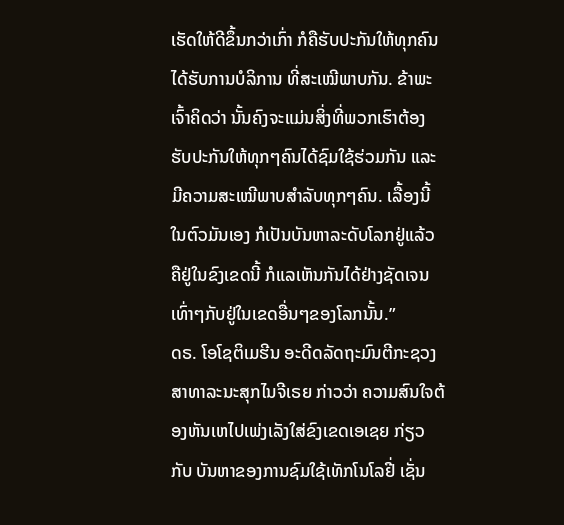ເຮັດໃຫ້ດີຂຶ້ນກວ່າເກົ່າ ກໍຄືຮັບປະກັນໃຫ້ທຸກຄົນໄດ້ຮັບການບໍລິການ ທີ່ສະເໝີພາບກັນ. ຂ້າພະເຈົ້າຄິດວ່າ ນັ້ນຄົງຈະແມ່ນສິ່ງທີ່ພວກເຮົາຕ້ອງ ຮັບປະກັນໃຫ້ທຸກໆຄົນໄດ້ຊົມໃຊ້ຮ່ວມກັນ ແລະມີຄວາມສະເໝີພາບສໍາລັບທຸກໆຄົນ. ເລື້ອງນີ້ ໃນຕົວມັນເອງ ກໍເປັນບັນຫາລະດັບໂລກຢູ່ແລ້ວ ຄືຢູ່ໃນຂົງເຂດນີ້ ກໍແລເຫັນກັນໄດ້ຢ່າງຊັດເຈນ ເທົ່າໆກັບຢູ່ໃນເຂດອື່ນໆຂອງໂລກນັ້ນ.”
ດຣ. ໂອໂຊຕິເມຮີນ ອະດີດລັດຖະມົນຕີກະຊວງສາທາລະນະສຸກໄນຈີເຣຍ ກ່າວວ່າ ຄວາມສົນໃຈຕ້ອງຫັນເຫໄປເພ່ງເລັງໃສ່ຂົງເຂດເອເຊຍ ກ່ຽວກັບ ບັນຫາຂອງການຊົມໃຊ້ເທັກໂນໂລຢີ່ ເຊັ່ນ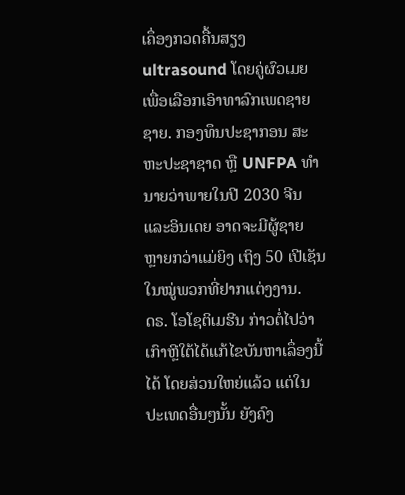ເຄຶ່ອງກວດຄື້ນສຽງ ultrasound ໂດຍຄູ່ຜົວເມຍ ເພື່ອເລືອກເອົາທາລົກເພດຊາຍຊາຍ. ກອງທຶນປະຊາກອນ ສະຫະປະຊາຊາດ ຫຼື UNFPA ທໍານາຍວ່າພາຍໃນປີ 2030 ຈີນແລະອິນເດຍ ອາດຈະມີຜູ້ຊາຍ ຫຼາຍກວ່າແມ່ຍິງ ເຖິງ 50 ເປີເຊັນ ໃນໝູ່ພວກທີ່ຢາກແຕ່ງງານ.
ດຣ. ໂອໂຊຕິເມຮີນ ກ່າວຕໍ່ໄປວ່າ ເກົາຫຼີໃຕ້ໄດ້ແກ້ໄຂບັນຫາເລຶ່ອງນີ້ ໄດ້ ໂດຍສ່ວນໃຫຍ່ແລ້ວ ແຕ່ໃນປະເທດອື່ນໆນັ້ນ ຍັງຄົງ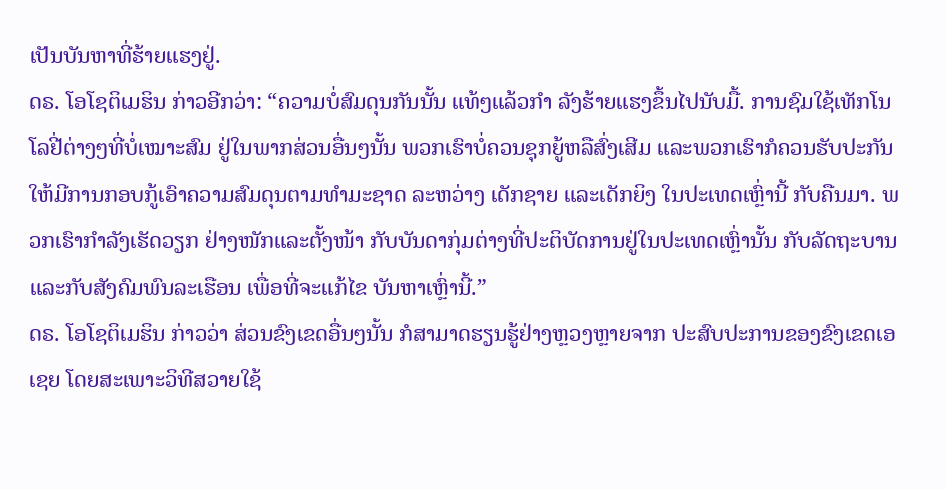ເປັນບັນຫາທີ່ຮ້າຍແຮງຢູ່.
ດຣ. ໂອໂຊຕິເມຮິນ ກ່າວອີກວ່າ: “ຄວາມບໍ່ສົມດຸນກັນນັ້ນ ແທ້ໆແລ້ວກໍາ ລັງຮ້າຍແຮງຂຶ້ນໄປນັບມື້. ການຊົມໃຊ້ເທັກໂນໂລຢີ່ຕ່າງໆທີ່ບໍ່ເໝາະສົມ ຢູ່ໃນພາກສ່ວນອື່ນໆນັ້ນ ພວກເຮົາບໍ່ຄວນຊຸກຍູ້ຫລືສົ່ງເສີມ ແລະພວກເຮົາກໍຄວນຮັບປະກັນ ໃຫ້ມີການກອບກູ້ເອົາຄວາມສົມດຸນຕາມທໍາມະຊາດ ລະຫວ່າງ ເດັກຊາຍ ແລະເດັກຍິງ ໃນປະເທດເຫຼົ່ານີ້ ກັບຄືນມາ. ພວກເຮົາກໍາລັງເຮັດວຽກ ຢ່າງໜັກແລະຕັ້ງໜ້າ ກັບບັນດາກຸ່ມຕ່າງທີ່ປະຕິບັດການຢູ່ໃນປະເທດເຫຼົ່ານັ້ນ ກັບລັດຖະບານ ແລະກັບສັງຄົມພົນລະເຮືອນ ເພື່ອທີ່ຈະແກ້ໄຂ ບັນຫາເຫຼົ່ານີ້.”
ດຣ. ໂອໂຊຕິເມຮິນ ກ່າວວ່າ ສ່ວນຂົງເຂດອື່ນໆນັ້ນ ກໍສາມາດຮຽນຮູ້ຢ່າງຫຼວງຫຼາຍຈາກ ປະສົບປະການຂອງຂົງເຂດເອເຊຍ ໂດຍສະເພາະວິທີສວາຍໃຊ້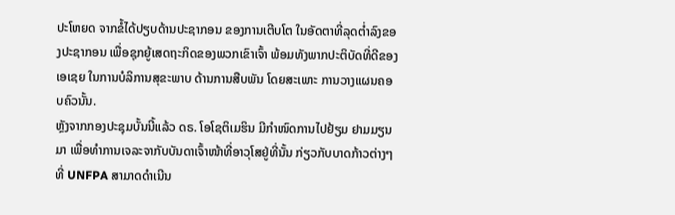ປະໂຫຍດ ຈາກຂໍ້ໄດ້ປຽບດ້ານປະຊາກອນ ຂອງການເຕີບໂຕ ໃນອັດຕາທີ່ລຸດຕໍ່າລົງຂອງປະຊາກອນ ເພື່ອຊຸກຍູ້ເສດຖະກິດຂອງພວກເຂົາເຈົ້າ ພ້ອມທັງພາກປະຕິບັດທີ່ດີຂອງເອເຊຍ ໃນການບໍລິການສຸຂະພາບ ດ້ານການສືບພັນ ໂດຍສະເພາະ ການວາງແຜນຄອບຄົວນັ້ນ.
ຫຼັງຈາກກອງປະຊຸມບັ້ນນີ້ແລ້ວ ດຣ. ໂອໂຊຕິເມຮິນ ມີກໍາໜົດການໄປຢ້ຽມ ຢາມມຽນມາ ເພື່ອທໍາການເຈລະຈາກັບບັນດາເຈົ້າໜ້າທີ່ອາວຸໂສຢູ່ທີ່ນັ້ນ ກ່ຽວກັບບາດກ້າວຕ່າງໆທີ່ UNFPA ສາມາດດໍາເນີນ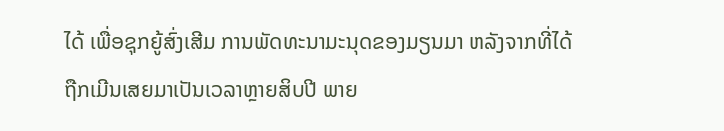ໄດ້ ເພື່ອຊຸກຍູ້ສົ່ງເສີມ ການພັດທະນາມະນຸດຂອງມຽນມາ ຫລັງຈາກທີ່ໄດ້ຖືກເມີນເສຍມາເປັນເວລາຫຼາຍສິບປີ ພາຍ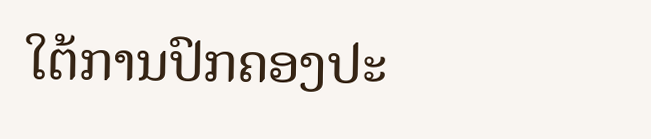ໃຕ້ການປົກຄອງປະ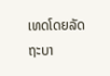ເທດໂດຍລັດຖະບາ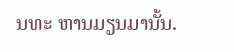ນທະ ຫານມຽນມານັ້ນ.